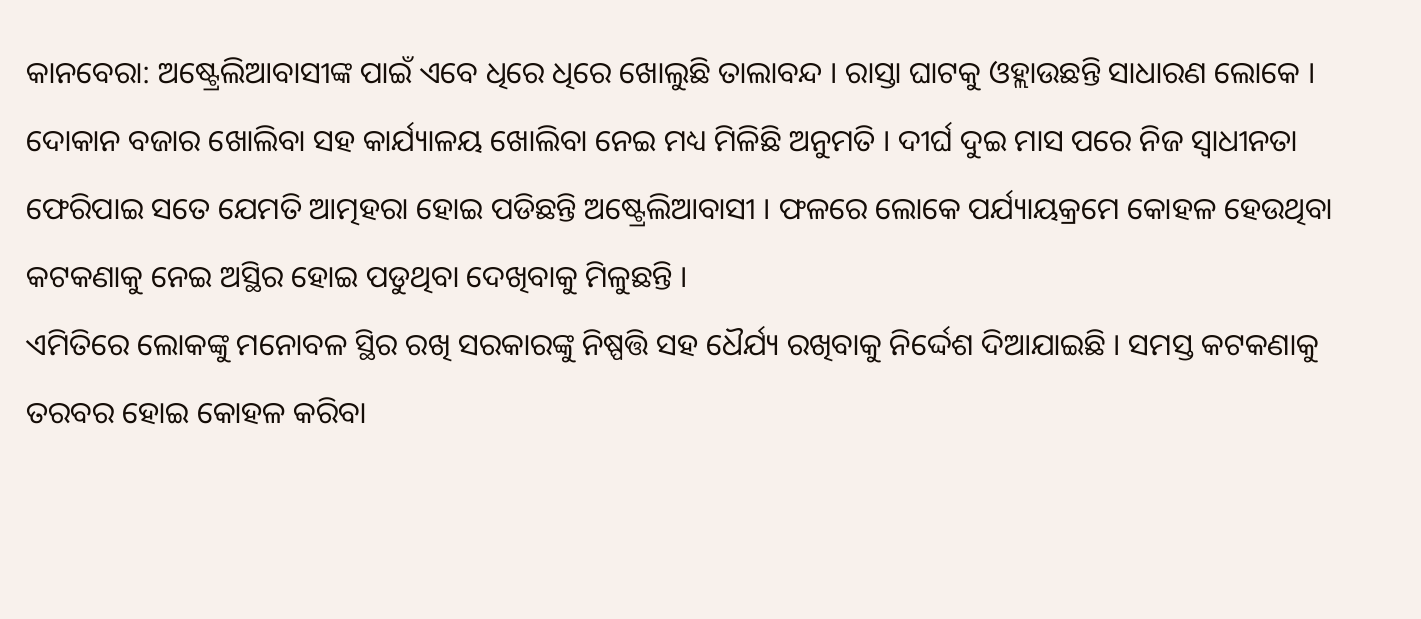କାନବେରା: ଅଷ୍ଟ୍ରେଲିଆବାସୀଙ୍କ ପାଇଁ ଏବେ ଧିରେ ଧିରେ ଖୋଲୁଛି ତାଲାବନ୍ଦ । ରାସ୍ତା ଘାଟକୁ ଓହ୍ଲାଉଛନ୍ତି ସାଧାରଣ ଲୋକେ । ଦୋକାନ ବଜାର ଖୋଲିବା ସହ କାର୍ଯ୍ୟାଳୟ ଖୋଲିବା ନେଇ ମଧ୍ୟ ମିଳିଛି ଅନୁମତି । ଦୀର୍ଘ ଦୁଇ ମାସ ପରେ ନିଜ ସ୍ବାଧୀନତା ଫେରିପାଇ ସତେ ଯେମତି ଆତ୍ମହରା ହୋଇ ପଡିଛନ୍ତି ଅଷ୍ଟ୍ରେଲିଆବାସୀ । ଫଳରେ ଲୋକେ ପର୍ଯ୍ୟାୟକ୍ରମେ କୋହଳ ହେଉଥିବା କଟକଣାକୁ ନେଇ ଅସ୍ଥିର ହୋଇ ପଡୁଥିବା ଦେଖିବାକୁ ମିଳୁଛନ୍ତି ।
ଏମିତିରେ ଲୋକଙ୍କୁ ମନୋବଳ ସ୍ଥିର ରଖି ସରକାରଙ୍କୁ ନିଷ୍ପତ୍ତି ସହ ଧୈର୍ଯ୍ୟ ରଖିବାକୁ ନିର୍ଦ୍ଦେଶ ଦିଆଯାଇଛି । ସମସ୍ତ କଟକଣାକୁ ତରବର ହୋଇ କୋହଳ କରିବା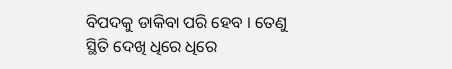ବିପଦକୁ ଡାକିବା ପରି ହେବ । ତେଣୁ ସ୍ଥିତି ଦେଖି ଧିରେ ଧିରେ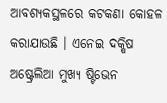ଆବଶ୍ୟକସ୍ଥଳରେ କଟକଣା କୋହଳ କରାଯାଉଛି । ଏନେଇ ଦକ୍ଷିଷ ଅଷ୍ଟ୍ରେଲିଆ ମୁଖ୍ୟ ଷ୍ଟିଭେନ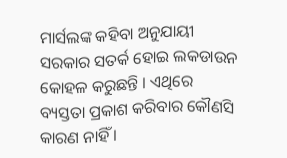ମାର୍ସଲଙ୍କ କହିବା ଅନୁଯାୟୀ ସରକାର ସତର୍କ ହୋଇ ଲକଡାଉନ କୋହଳ କରୁଛନ୍ତି । ଏଥିରେ ବ୍ୟସ୍ତତା ପ୍ରକାଶ କରିବାର କୌଣସି କାରଣ ନାହିଁ ।